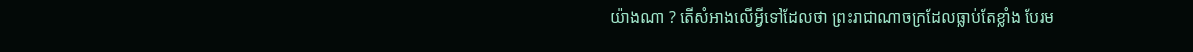យ៉ាងណា ? តើសំអាងលើអ្វីទៅដែលថា ព្រះរាជាណាចក្រដែលធ្លាប់តែខ្លាំង បែរម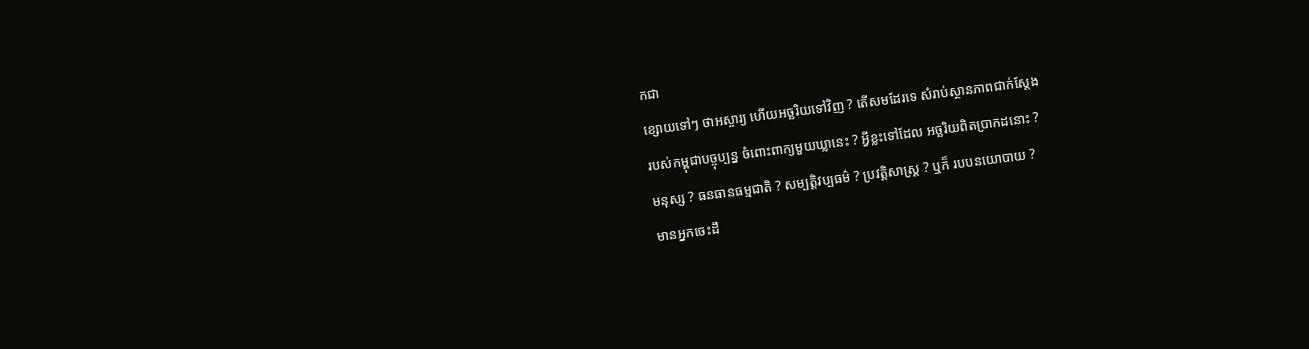កជា
ខ្សោយទៅៗ ថាអស្ចារ្យ ហើយអច្ឆរិយទៅវិញ ? តើសមដែរទេ សំរាប់ស្ថានភាពជាក់ស្តែង
របស់កម្ពុជាបច្ចុប្បន្ន ចំពោះពាក្យមួយឃ្លានេះ ? អ្វីខ្លះទៅដែល អច្ឆរិយពិតប្រាកដនោះ ?
មនុស្ស ? ធនធានធម្មជាតិ ? សម្បត្តិវប្បធម៌ ? ប្រវត្តិសាស្រ្ត ? ឬក៏ របបនយោបាយ ?
មានអ្នកចេះដឹ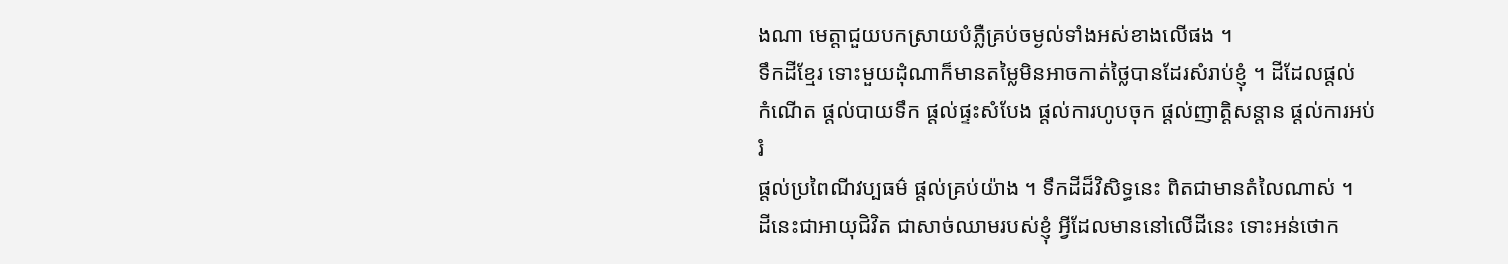ងណា មេត្តាជួយបកស្រាយបំភ្លឺគ្រប់ចម្ងល់ទាំងអស់ខាងលើផង ។
ទឹកដីខ្មែរ ទោះមួយដុំណាក៏មានតម្លៃមិនអាចកាត់ថ្លៃបានដែរសំរាប់ខ្ញុំ ។ ដីដែលផ្តល់
កំណើត ផ្តល់បាយទឹក ផ្តល់ផ្ទះសំបែង ផ្តល់ការហូបចុក ផ្តល់ញាត្តិសន្តាន ផ្តល់ការអប់រំ
ផ្តល់ប្រពៃណីវប្បធម៌ ផ្តល់គ្រប់យ៉ាង ។ ទឹកដីដ៏វិសិទ្ធនេះ ពិតជាមានតំលៃណាស់ ។
ដីនេះជាអាយុជិវិត ជាសាច់ឈាមរបស់ខ្ញុំ អ្វីដែលមាននៅលើដីនេះ ទោះអន់ថោក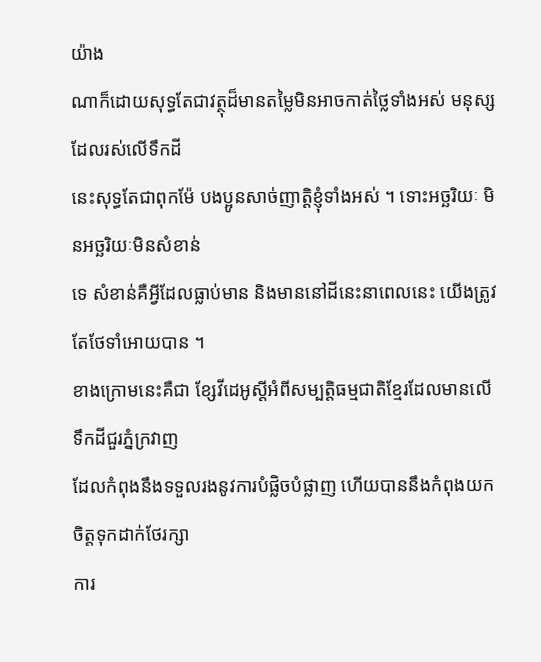យ៉ាង
ណាក៏ដោយសុទ្ធតែជាវត្ថុដ៏មានតម្លៃមិនអាចកាត់ថ្លៃទាំងអស់ មនុស្សដែលរស់លើទឹកដី
នេះសុទ្ធតែជាពុកម៉ែ បងប្អូនសាច់ញាត្តិខ្ញុំទាំងអស់ ។ ទោះអច្ឆរិយៈ មិនអច្ឆរិយៈមិនសំខាន់
ទេ សំខាន់គឺអ្វីដែលធ្លាប់មាន និងមាននៅដីនេះនាពេលនេះ យើងត្រូវតែថែទាំអោយបាន ។
ខាងក្រោមនេះគឺជា ខ្សែវីដេអូស្តីអំពីសម្បត្តិធម្មជាតិខ្មែរដែលមានលើទឹកដីជួរភ្នំក្រវាញ
ដែលកំពុងនឹងទទួលរងនូវការបំផ្លិចបំផ្លាញ ហើយបាននឹងកំពុងយកចិត្តទុកដាក់ថែរក្សា
ការ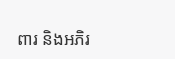ពារ និងអភិរ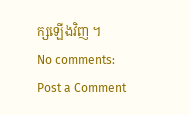ក្សឡើងវិញ ។
No comments:
Post a Comment